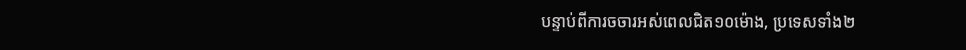បន្ទាប់ពីការចចារអស់ពេលជិត១០ម៉ោង, ប្រទេសទាំង២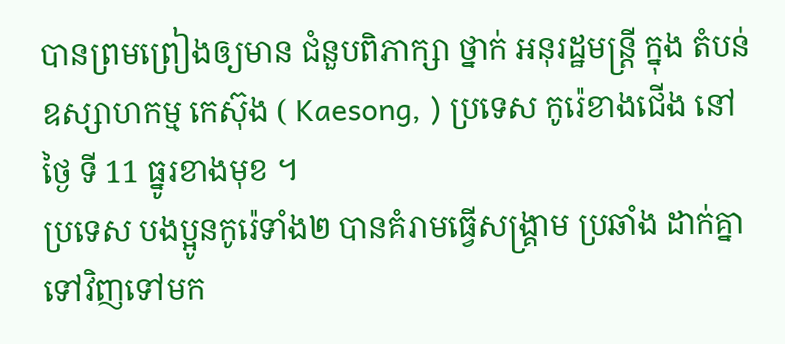បានព្រមព្រៀងឲ្យមាន ជំនួបពិភាក្សា ថ្នាក់ អនុរដ្ឋមន្ត្រី ក្នុង តំបន់ ឧស្សាហកម្ម កេស៊ុង ( Kaesong, ) ប្រទេស កូរ៉េខាងជើង នៅថ្ងៃ ទី 11 ធ្នូរខាងមុខ ។
ប្រទេស បងប្អូនកូរ៉េទាំង២ បានគំរាមធ្វើសង្គ្រាម ប្រឆាំង ដាក់គ្នាទៅវិញទៅមក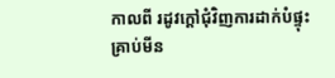កាលពី រដូវក្ដៅជុំវិញការដាក់បំផ្ទុះគ្រាប់មីន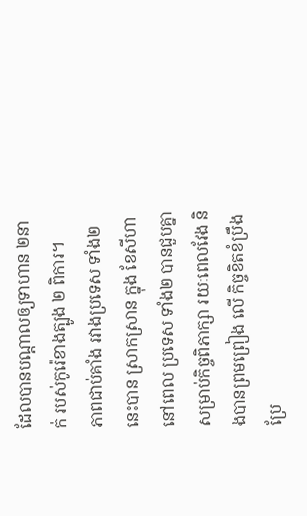ដែលបានបណ្ដាលឲ្យទាហាន ២នាក់ របស់កូរ៉េខាងត្បូង ២ ពិការ។
ភាពជាប់គាំង រវាងប្រទេស ទាំង២ នេះបាន ស្រាកស្រាន ក្នុង ខែសីហា នៅពេល ប្រទេស ទាំង២ បានជួបគ្នា សម្រាប់កិច្ចពិភាក្សា រយៈពេលវែង និងបានព្រមព្រៀង លើ កិច្ចខិតខំប្រឹងប្រែ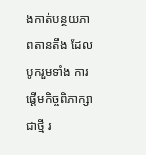ងកាត់បន្ថយភាពតានតឹង ដែលបូករួមទាំង ការ ផ្ដើមកិច្ចពិភាក្សាជាថ្មី រ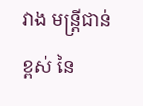វាង មន្ត្រីជាន់ខ្ពស់ នៃ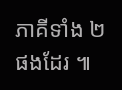ភាគីទាំង ២ ផងដែរ ៕